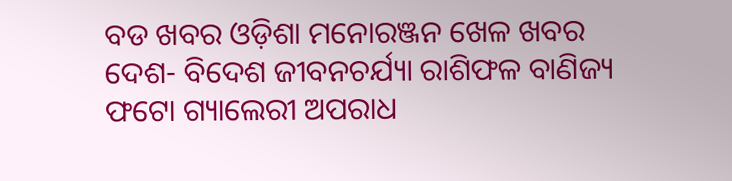ବଡ ଖବର ଓଡ଼ିଶା ମନୋରଞ୍ଜନ ଖେଳ ଖବର ଦେଶ- ବିଦେଶ ଜୀବନଚର୍ଯ୍ୟା ରାଶିଫଳ ବାଣିଜ୍ୟ ଫଟୋ ଗ୍ୟାଲେରୀ ଅପରାଧ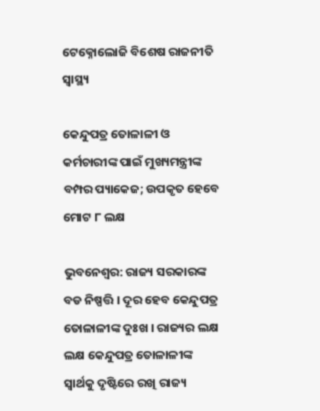ଟେକ୍ନୋଲୋଜି ବିଶେଷ ରାଜନୀତି ସ୍ଵାସ୍ଥ୍ୟ

କେନ୍ଦୁପତ୍ର ତୋଳାଳୀ ଓ କର୍ମଚାରୀଙ୍କ ପାଇଁ ମୁଖ୍ୟମନ୍ତ୍ରୀଙ୍କ ବମ୍ପର ପ୍ୟାକେଜ; ଉପକୃତ ହେବେ ମୋଟ ୮ ଲକ୍ଷ

ଭୁବନେଶ୍ୱର: ରାଜ୍ୟ ସରକାରଙ୍କ ବଡ ନିଷ୍ପତ୍ତି । ଦୂର ହେବ କେନ୍ଦୁପତ୍ର ତୋଳାଳୀଙ୍କ ଦୁଃଖ । ରାଜ୍ୟର ଲକ୍ଷ ଲକ୍ଷ କେନ୍ଦୁପତ୍ର ତୋଳାଳୀଙ୍କ ସ୍ବାର୍ଥକୁ ଦୃଷ୍ଟିରେ ରଖି ରାଜ୍ୟ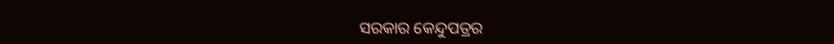ସରକାର କେନ୍ଦୁପତ୍ରର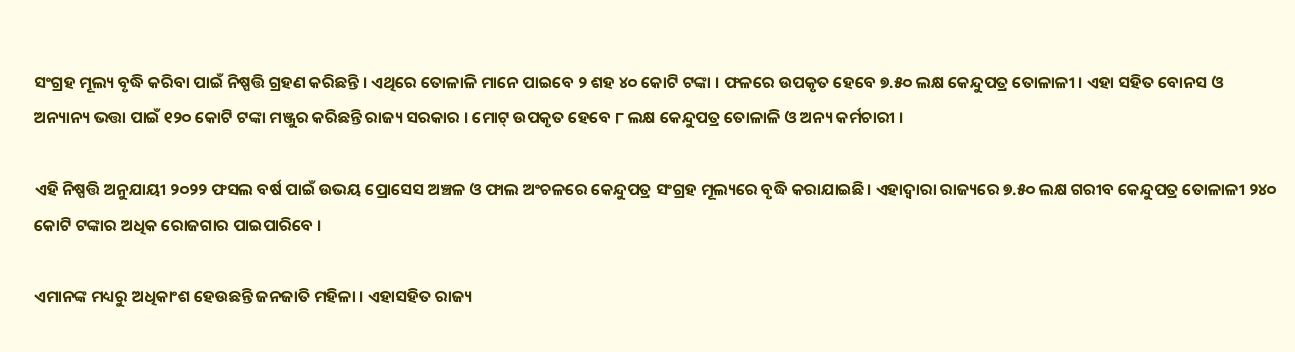ସଂଗ୍ରହ ମୂଲ୍ୟ ବୃଦ୍ଧି କରିବା ପାଇଁ ନିଷ୍ପତ୍ତି ଗ୍ରହଣ କରିଛନ୍ତି । ଏଥିରେ ତୋଳାଳି ମାନେ ପାଇବେ ୨ ଶହ ୪୦ କୋଟି ଟଙ୍କା । ଫଳରେ ଉପକୃତ ହେବେ ୭.୫୦ ଲକ୍ଷ କେନ୍ଦୁପତ୍ର ତୋଳାଳୀ । ଏହା ସହିତ ବୋନସ ଓ ଅନ୍ୟାନ୍ୟ ଭତ୍ତା ପାଇଁ ୧୨୦ କୋଟି ଟଙ୍କା ମଞ୍ଜୁର କରିଛନ୍ତି ରାଜ୍ୟ ସରକାର । ମୋଟ୍ ଉପକୃତ ହେବେ ୮ ଲକ୍ଷ କେନ୍ଦୁପତ୍ର ତୋଳାଳି ଓ ଅନ୍ୟ କର୍ମଚାରୀ ।

ଏହି ନିଷ୍ପତ୍ତି ଅନୁଯାୟୀ ୨୦୨୨ ଫସଲ ବର୍ଷ ପାଇଁ ଉଭୟ ପ୍ରୋସେସ ଅଞ୍ଚଳ ଓ ଫାଲ ଅଂଚଳରେ କେନ୍ଦୁପତ୍ର ସଂଗ୍ରହ ମୂଲ୍ୟରେ ବୃଦ୍ଧି କରାଯାଇଛି। ଏହାଦ୍ଵାରା ରାଜ୍ୟରେ ୭.୫୦ ଲକ୍ଷ ଗରୀବ କେନ୍ଦୁପତ୍ର ତୋଳାଳୀ ୨୪୦ କୋଟି ଟଙ୍କାର ଅଧିକ ରୋଜଗାର ପାଇପାରିବେ ।

ଏମାନଙ୍କ ମଧ୍ୟରୁ ଅଧିକାଂଶ ହେଉଛନ୍ତି ଜନଜାତି ମହିଳା । ଏହାସହିତ ରାଜ୍ୟ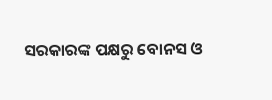ସରକାରଙ୍କ ପକ୍ଷରୁ ବୋନସ ଓ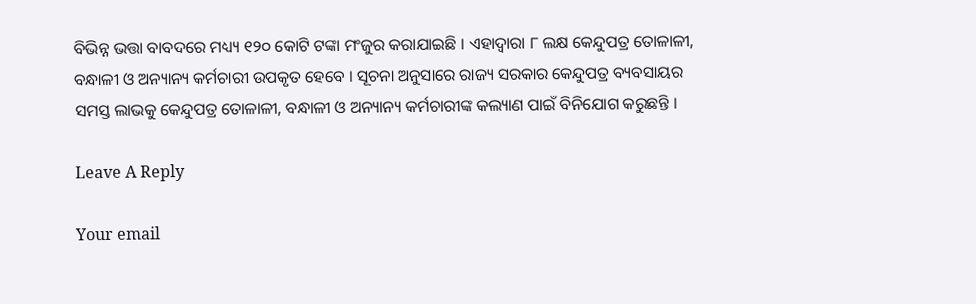ବିଭିନ୍ନ ଭତ୍ତା ବାବଦରେ ମଧ୍ୟ୍ୟ ୧୨୦ କୋଟି ଟଙ୍କା ମଂଜୁର କରାଯାଇଛି । ଏହାଦ୍ଵାରା ୮ ଲକ୍ଷ କେନ୍ଦୁପତ୍ର ତୋଳାଳୀ, ବନ୍ଧାଳୀ ଓ ଅନ୍ୟାନ୍ୟ କର୍ମଚାରୀ ଉପକୃତ ହେବେ । ସୂଚନା ଅନୁସାରେ ରାଜ୍ୟ ସରକାର କେନ୍ଦୁପତ୍ର ବ୍ୟବସାୟର ସମସ୍ତ ଲାଭକୁ କେନ୍ଦୁପତ୍ର ତୋଳାଳୀ, ବନ୍ଧାଳୀ ଓ ଅନ୍ୟାନ୍ୟ କର୍ମଚାରୀଙ୍କ କଲ୍ୟାଣ ପାଇଁ ବିନିଯୋଗ କରୁଛନ୍ତି ।

Leave A Reply

Your email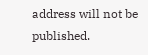address will not be published.